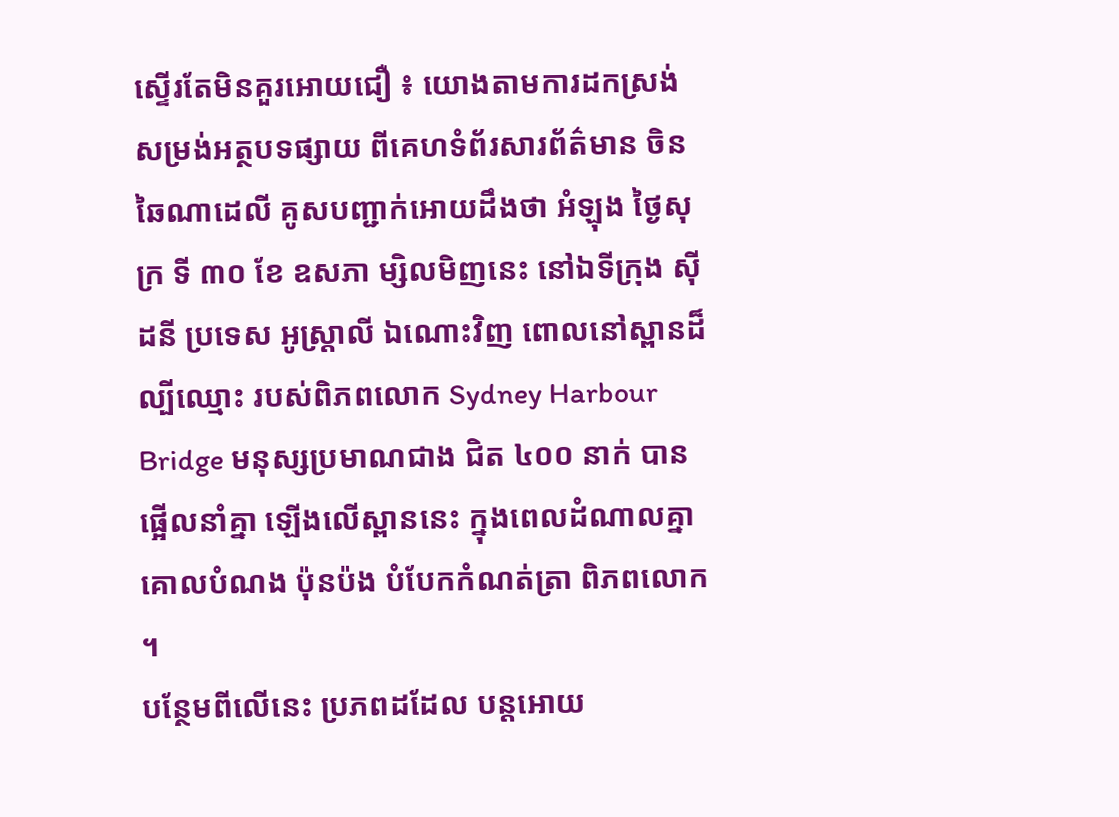ស្ទើរតែមិនគួរអោយជឿ ៖ យោងតាមការដកស្រង់ សម្រង់អត្ថបទផ្សាយ ពីគេហទំព័រសារព័ត៌មាន ចិន ឆៃណាដេលី គូសបញ្ជាក់អោយដឹងថា អំឡុង ថ្ងៃសុក្រ ទី ៣០ ខែ ឧសភា ម្សិលមិញនេះ នៅឯទីក្រុង ស៊ីដនី ប្រទេស អូស្រ្តាលី ឯណោះវិញ ពោលនៅស្ពានដ៏ល្បីឈ្មោះ របស់ពិភពលោក Sydney Harbour Bridge មនុស្សប្រមាណជាង ជិត ៤០០ នាក់ បានផ្អើលនាំគ្នា ឡើងលើស្ពាននេះ ក្នុងពេលដំណាលគ្នា គោលបំណង ប៉ុនប៉ង បំបែកកំណត់ត្រា ពិភពលោក ។
បន្ថែមពីលើនេះ ប្រភពដដែល បន្តអោយ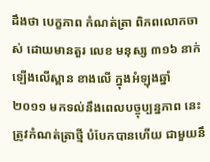ដឹងថា បេក្ខភាព កំណត់ត្រា ពិភពលោកចាស់ ដោយមានតួរ លេខ មនុស្ស ៣១៦ នាក់ ឡើងលើស្ពាន ខាងលើ ក្នុងអំឡុងឆ្នាំ ២០១១ មកទល់នឹងពេលបច្ចុប្បន្នភាព នេះត្រូវកំណត់ត្រាថ្មី បំបែកបានហើយ ជាមួយនឹ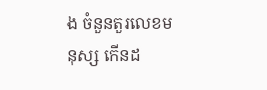ង ចំនួនតួរលេខមនុស្ស កើនដ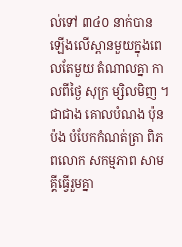ល់ទៅ ៣៤០ នាក់បាន ឡើងលើស្ពានមួយក្នុងពេលតែមួយ តំណាលគ្នា កាលពីថ្ងៃ សុក្រ ម្សិលមិញ ។ ជាជាង គោលបំណង ប៉ុនប៉ង បំបែកកំណត់ត្រា ពិភពលោក សកម្មភាព សាមគ្គីធ្វើរួមគ្នា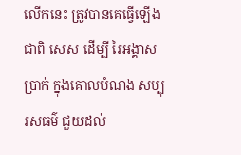លើកនេះ ត្រូវបានគេធ្វើឡើងជាពិ សេស ដើម្បី រៃអង្គាសប្រាក់ ក្នុងគោលបំណង សប្បុរសធម៌ ជួយដល់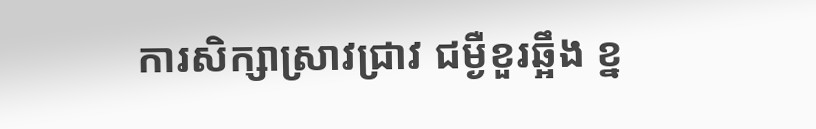ការសិក្សាស្រាវជ្រាវ ជម្ងឺខួរឆ្អឹង ខ្ន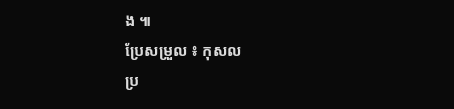ង ៕
ប្រែសម្រួល ៖ កុសល
ប្រ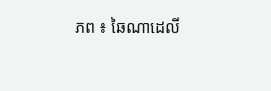ភព ៖ ឆៃណាដេលី